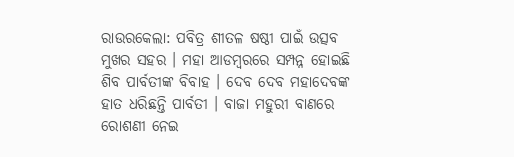ରାଉରକେଲା: ପବିତ୍ର ଶୀତଳ ଷଷ୍ଠୀ ପାଇଁ ଉତ୍ସବ ମୁଖର ସହର । ମହା ଆଡମ୍ବରରେ ସମ୍ପନ୍ନ ହୋଇଛି ଶିବ ପାର୍ବତୀଙ୍କ ବିବାହ । ଦେବ ଦେବ ମହାଦେବଙ୍କ ହାତ ଧରିଛନ୍ତି ପାର୍ବତୀ । ବାଜା ମହୁରୀ ବାଣରେ ରୋଶଣୀ ନେଇ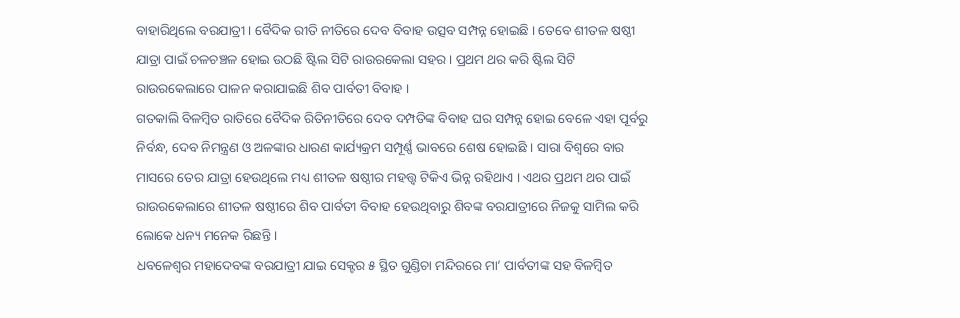ବାହାରିଥିଲେ ବରଯାତ୍ରୀ । ବୈଦିକ ରୀତି ନୀତିରେ ଦେବ ବିବାହ ଉତ୍ସବ ସମ୍ପନ୍ନ ହୋଇଛି । ତେବେ ଶୀତଳ ଷଷ୍ଠୀ ଯାତ୍ରା ପାଇଁ ଚଳଚଞ୍ଚଳ ହୋଇ ଉଠଛି ଷ୍ଟିଲ ସିଟି ରାଉରକେଲା ସହର । ପ୍ରଥମ ଥର କରି ଷ୍ଟିଲ ସିଟି ରାଉରକେଲାରେ ପାଳନ କରାଯାଇଛି ଶିବ ପାର୍ବତୀ ବିବାହ ।
ଗତକାଲି ବିଳମ୍ବିତ ରାତିରେ ବୈଦିକ ରିତିନୀତିରେ ଦେବ ଦମ୍ପତିଙ୍କ ବିବାହ ଘର ସମ୍ପନ୍ନ ହୋଇ ବେଳେ ଏହା ପୂର୍ବରୁ ନିର୍ବନ୍ଧ, ଦେବ ନିମନ୍ତ୍ରଣ ଓ ଅଳଙ୍କାର ଧାରଣ କାର୍ଯ୍ୟକ୍ରମ ସମ୍ପୂର୍ଣ୍ଣ ଭାବରେ ଶେଷ ହୋଇଛି । ସାରା ବିଶ୍ୱରେ ବାର ମାସରେ ତେର ଯାତ୍ରା ହେଉଥିଲେ ମଧ୍ୟ ଶୀତଳ ଷଷ୍ଠୀର ମହତ୍ତ୍ୱ ଟିକିଏ ଭିନ୍ନ ରହିଥାଏ । ଏଥର ପ୍ରଥମ ଥର ପାଇଁ ରାଉରକେଲାରେ ଶୀତଳ ଷଷ୍ଠୀରେ ଶିବ ପାର୍ବତୀ ବିବାହ ହେଉଥିବାରୁ ଶିବଙ୍କ ବରଯାତ୍ରୀରେ ନିଜକୁ ସାମିଲ କରି ଲୋକେ ଧନ୍ୟ ମନେକ ରିଛନ୍ତି ।
ଧବଳେଶ୍ବର ମହାଦେବଙ୍କ ବରଯାତ୍ରୀ ଯାଇ ସେକ୍ଟର ୫ ସ୍ଥିତ ଗୁଣ୍ଡିଚା ମନ୍ଦିରରେ ମା’ ପାର୍ବତୀଙ୍କ ସହ ବିଳମ୍ବିତ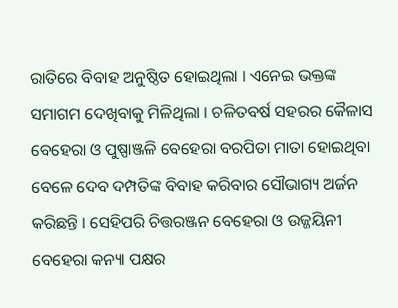ରାତିରେ ବିବାହ ଅନୁଷ୍ଠିତ ହୋଇଥିଲା । ଏନେଇ ଭକ୍ତଙ୍କ ସମାଗମ ଦେଖିବାକୁ ମିଳିଥିଲା । ଚଳିତବର୍ଷ ସହରର କୈଳାସ ବେହେରା ଓ ପୁଷ୍ପାଞ୍ଜଳି ବେହେରା ବରପିତା ମାତା ହୋଇଥିବା ବେଳେ ଦେବ ଦମ୍ପତିଙ୍କ ବିବାହ କରିବାର ସୌଭାଗ୍ୟ ଅର୍ଜନ କରିଛନ୍ତି । ସେହିପରି ଚିତ୍ତରଞ୍ଜନ ବେହେରା ଓ ଉଜ୍ଜୟିନୀ ବେହେରା କନ୍ୟା ପକ୍ଷର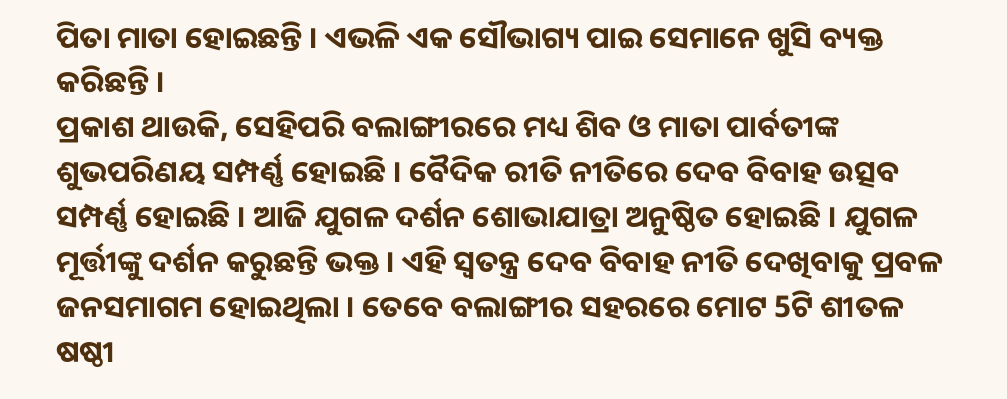ପିତା ମାତା ହୋଇଛନ୍ତି । ଏଭଳି ଏକ ସୌଭାଗ୍ୟ ପାଇ ସେମାନେ ଖୁସି ବ୍ୟକ୍ତ କରିଛନ୍ତି ।
ପ୍ରକାଶ ଥାଉକି, ସେହିପରି ବଲାଙ୍ଗୀରରେ ମଧ୍ୟ ଶିବ ଓ ମାତା ପାର୍ବତୀଙ୍କ ଶୁଭପରିଣୟ ସମ୍ପର୍ଣ୍ଣ ହୋଇଛି । ବୈଦିକ ରୀତି ନୀତିରେ ଦେବ ବିବାହ ଉତ୍ସବ ସମ୍ପର୍ଣ୍ଣ ହୋଇଛି । ଆଜି ଯୁଗଳ ଦର୍ଶନ ଶୋଭାଯାତ୍ରା ଅନୁଷ୍ଠିତ ହୋଇଛି । ଯୁଗଳ ମୂର୍ତ୍ତୀଙ୍କୁ ଦର୍ଶନ କରୁଛନ୍ତି ଭକ୍ତ । ଏହି ସ୍ବତନ୍ତ୍ର ଦେବ ବିବାହ ନୀତି ଦେଖିବାକୁ ପ୍ରବଳ ଜନସମାଗମ ହୋଇଥିଲା । ତେବେ ବଲାଙ୍ଗୀର ସହରରେ ମୋଟ 5ଟି ଶୀତଳ ଷଷ୍ଠୀ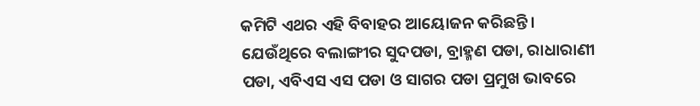କମିଟି ଏଥର ଏହି ବିବାହର ଆୟୋଜନ କରିଛନ୍ତି । ଯେଉଁଥିରେ ବଲାଙ୍ଗୀର ସୁଦପଡା, ବ୍ରାହ୍ମଣ ପଡା, ରାଧାରାଣୀ ପଡା, ଏବିଏସ ଏସ ପଡା ଓ ସାଗର ପଡା ପ୍ରମୁଖ ଭାବରେ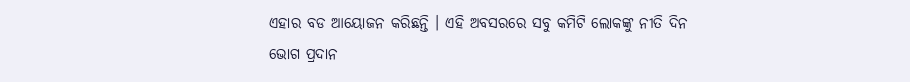ଏହାର ବଡ ଆୟୋଜନ କରିଛନ୍ତି । ଏହି ଅବସରରେ ସବୁ କମିଟି ଲୋକଙ୍କୁ ନୀତି ଦିନ ଭୋଗ ପ୍ରଦାନ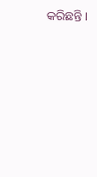କରିଛନ୍ତି ।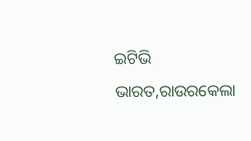ଇଟିଭି ଭାରତ,ରାଉରକେଲା